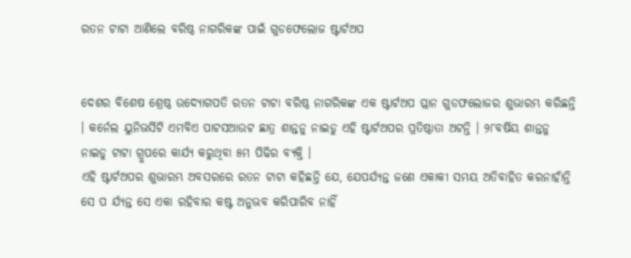ରତନ ଟାଟା ଆଣିଲେ ବରିଷ୍ଠ ନାଗରିକଙ୍କ ପାଇଁ ଗୁଡଫେଲୋଜ ଷ୍ଟାର୍ଟଅପ


ଦେଶର ବିଶେଷ ଶ୍ରେଷ୍ଠ ଉଦ୍ୟୋଗପତି ରତନ ଟାଟା ବରିଷ୍ଠ ନାଗରିକଙ୍କ ଏକ ଷ୍ଟାର୍ଟଅପ ପ୍ଲାନ ଗୁଡଫଲୋଜର ଶୁଭାରମ୍ଭ କରିଛନ୍ତି । କର୍ନେଲ ୟୁନିଭର୍ସିଟି ଏମବିଏ ପାଟସଆଉଟ ଛାତ୍ର ଶାନ୍ତନୁ ନାଇଡୁ ଏହି ଷ୍ଟାର୍ଟଅପର ପ୍ରତିଷ୍ଠାତା ଅଟନ୍ତି । ୨୮ବର୍ଷିୟ ଶାନ୍ତନୁ ନାଇଡୁ ଟାଟା ଗ୍ରୁପରେ କାର୍ଯ୍ୟ କରୁଥିବା ୫ମ ପିଢିର ବ୍ୟକ୍ତି ।
ଏହି ଷ୍ଟାର୍ଟଅପର ଶୁଭାରମ୍ଭ ଅବସରରେ ରତନ ଟାଟା କହିଛନ୍ତି ଯେ, ଯେପର୍ଯ୍ୟନ୍ତ ଜଣେ ଏକାକୀ ସମୟ ଅତିବାହିତ କରନାହାଁନ୍ତି ସେ ପ ର୍ଯ୍ୟନ୍ତ ସେ ଏକା ରହିବାର କଷ୍ଟ ଅନୁଭବ କରିପାରିବ ନାହିଁ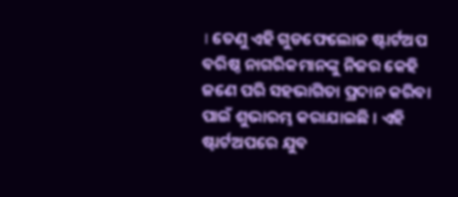। ତେଣୁ ଏହି ଗୁଡଫେଲୋଜ ଷ୍ଟାର୍ଟଅପ ବରିଷ୍ଠ ନାଗରିକମାନଙ୍କୁ ନିଜର କେହି ଜଣେ ପରି ସହଭାଗିତା ପ୍ରଦାନ କରିବା ପାଇଁ ଶୁଭାରମ୍ଭ କରାଯାଇଛି । ଏହି ଷ୍ଟାର୍ଟଅପରେ ଯୁବ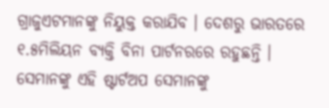ଗ୍ରାଜୁଏଟମାନଙ୍କୁ ନିୟୁକ୍ତ କରାଯିବ । ଦେଶରୁ ଭାରତରେ ୧.୫ମିଲିୟନ ବ୍ୟକ୍ତି ବିନା ପାର୍ଟନରରେ ରହୁଛନ୍ତି । ସେମାନଙ୍କୁ ଏହି ଷ୍ଟାର୍ଟଅପ ସେମାନଙ୍କୁ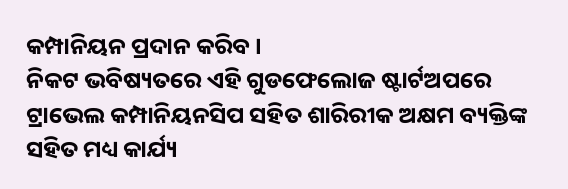କମ୍ପାନିୟନ ପ୍ରଦାନ କରିବ ।
ନିକଟ ଭବିଷ୍ୟତରେ ଏହି ଗୁଡଫେଲୋଜ ଷ୍ଟାର୍ଟଅପରେ ଟ୍ରାଭେଲ କମ୍ପାନିୟନସିପ ସହିତ ଶାରିରୀକ ଅକ୍ଷମ ବ୍ୟକ୍ତିଙ୍କ ସହିତ ମଧ୍ୟ କାର୍ଯ୍ୟ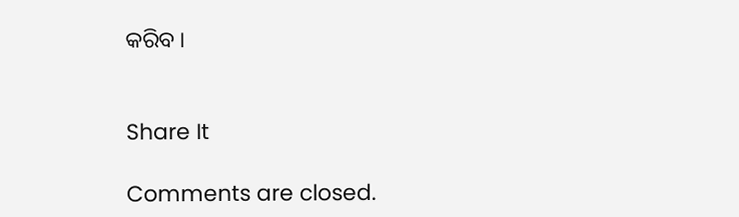କରିବ ।


Share It

Comments are closed.